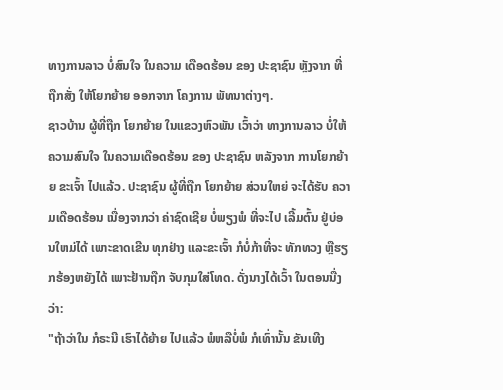ທາງການລາວ ບໍ່ສົນໃຈ ໃນຄວາມ ເດືອດຮ້ອນ ຂອງ ປະຊາຊົນ ຫຼັງຈາກ ທີ່ຖືກສັ່ງ ໃຫ້ໂຍກຍ້າຍ ອອກຈາກ ໂຄງການ ພັທນາຕ່າງໆ.
ຊາວບ້ານ ຜູ້ທີ່ຖືກ ໂຍກຍ້າຍ ໃນແຂວງຫົວພັນ ເວົ້າວ່າ ທາງການລາວ ບໍ່ໃຫ້ຄວາມສົນໃຈ ໃນຄວາມເດືອດຮ້ອນ ຂອງ ປະຊາຊົນ ຫລັງຈາກ ການໂຍກຍ້າຍ ຂະເຈົ້າ ໄປແລ້ວ. ປະຊາຊົນ ຜູ້ທີ່ຖືກ ໂຍກຍ້າຍ ສ່ວນໃຫຍ່ ຈະໄດ້ຮັບ ຄວາມເດືອດຮ້ອນ ເນື່ອງຈາກວ່າ ຄ່າຊົດເຊີຍ ບໍ່ພຽງພໍ ທີ່ຈະໄປ ເລີ້ມຕົ້ນ ຢູ່ບ່ອນໃຫມ່ໄດ້ ເພາະຂາດເຂີນ ທຸກຢ່າງ ແລະຂະເຈົ້າ ກໍບໍ່ກ້າທີ່ຈະ ທັກທວງ ຫຼືຮຽກຮ້ອງຫຍັງໄດ້ ເພາະຢ້ານຖືກ ຈັບກຸມໃສ່ໂທດ. ດັ່ງນາງໄດ້ເວົ້າ ໃນຕອນນື່ງວ່າ:
"ຖ້າວ່າໃນ ກໍຣະນີ ເຮົາໄດ້ຍ້າຍ ໄປແລ້ວ ພໍຫລືບໍ່ພໍ ກໍເທົ່ານັ້ນ ຂັນເທີງ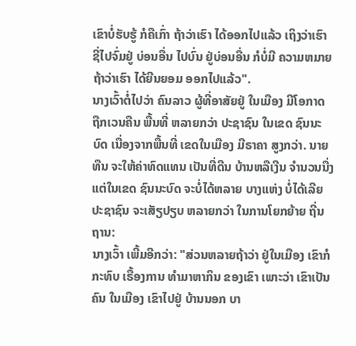ເຂົາບໍ່ຮັບຮູ້ ກໍຄືເກົ່າ ຖ້າວ່າເຮົາ ໄດ້ອອກໄປແລ້ວ ເຖິງວ່າເຮົາ ຊີ່ໄປຈົ່ມຢູ່ ບ່ອນອື່ນ ໄປບົ່ນ ຢູ່ບ່ອນອື່ນ ກໍບໍ່ມີ ຄວາມຫມາຍ ຖ້າວ່າເຮົາ ໄດ້ຍີນຍອມ ອອກໄປແລ້ວ".
ນາງເວົ້າຕໍ່ໄປວ່າ ຄົນລາວ ຜູ້ທີ່ອາສັຍຢູ່ ໃນເມືອງ ມີໂອກາດ ຖືກເວນຄືນ ພື້ນທີ່ ຫລາຍກວ່າ ປະຊາຊົນ ໃນເຂດ ຊົນນະບົດ ເນື່ອງຈາກພື້ນທີ່ ເຂດໃນເມືອງ ມີຣາຄາ ສູງກວ່າ. ນາຍທືນ ຈະໃຫ້ຄ່າທົດແທນ ເປັນທີ່ດີນ ບ້ານຫລືເງີນ ຈຳນວນນື່ງ ແຕ່ໃນເຂດ ຊົນນະບົດ ຈະບໍ່ໄດ້ຫລາຍ ບາງແຫ່ງ ບໍ່ໄດ້ເລີຍ ປະຊາຊົນ ຈະເສັຽປຽບ ຫລາຍກວ່າ ໃນການໂຍກຍ້າຍ ຖີ່ນຖານ:
ນາງເວົ້າ ເພີ້ມອີກວ່າ: "ສ່ວນຫລາຍຖ້າວ່າ ຢູ່ໃນເມືອງ ເຂົາກໍກະທົບ ເຣື້ອງການ ທຳມາຫາກິນ ຂອງເຂົາ ເພາະວ່າ ເຂົາເປັນຄົນ ໃນເມືອງ ເຂົາໄປຢູ່ ບ້ານນອກ ບາ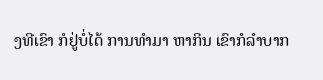ງທີເຂົາ ກໍຢູ່ບໍ່ໄດ້ ການທຳມາ ຫາກິນ ເຂົາກໍລຳບາກ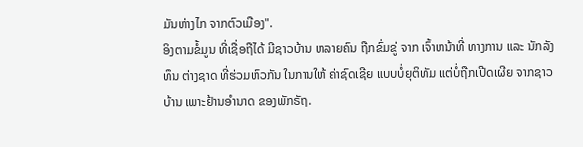ມັນຫ່າງໄກ ຈາກຕົວເມືອງ".
ອິງຕາມຂໍ້ມູນ ທີ່ເຊື່ອຖືໄດ້ ມີຊາວບ້ານ ຫລາຍຄົນ ຖືກຂົ່ມຂູ່ ຈາກ ເຈົ້າຫນ້າທີ່ ທາງການ ແລະ ນັກລັງທຶນ ຕ່າງຊາດ ທີ່ຮ່ວມຫົວກັນ ໃນການໃຫ້ ຄ່າຊົດເຊີຍ ແບບບໍ່ຍຸຕິທັມ ແຕ່ບໍ່ຖືກເປີດເຜີຍ ຈາກຊາວບ້ານ ເພາະຢ້ານອຳນາດ ຂອງພັກຣັຖ.